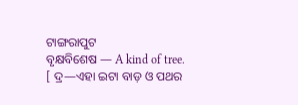ଟାଙ୍ଗରାପୁଟ
ବୃକ୍ଷବିଶେଷ — A kind of tree.
[ ଦ୍ର—ଏହା ଇଟା ବାଡ଼ ଓ ପଥର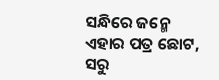ସନ୍ଧିରେ ଜନ୍ମେ ଏହାର ପତ୍ର ଛୋଟ, ସରୁ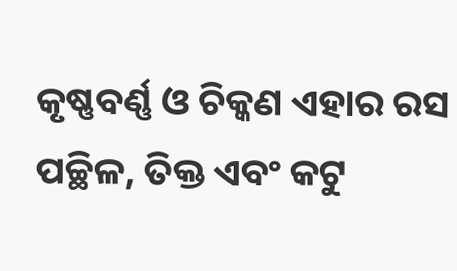କୃଷ୍ଣବର୍ଣ୍ଣ ଓ ଚିକ୍କଣ ଏହାର ରସ ପଚ୍ଛିଳ, ତିକ୍ତ ଏବଂ କଟୁ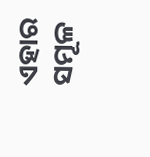ଏହାର ସମୂଳ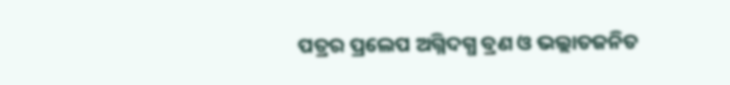ପତ୍ରର ପ୍ରଲେପ ଅଗ୍ନିଦଗ୍ଧ ବ୍ରଣ ଓ ଭଲ୍ଲାତଜନିତ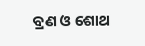ବ୍ରଣ ଓ ଶୋଥ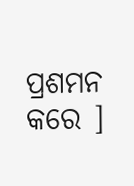ପ୍ରଶମନ କରେ ]